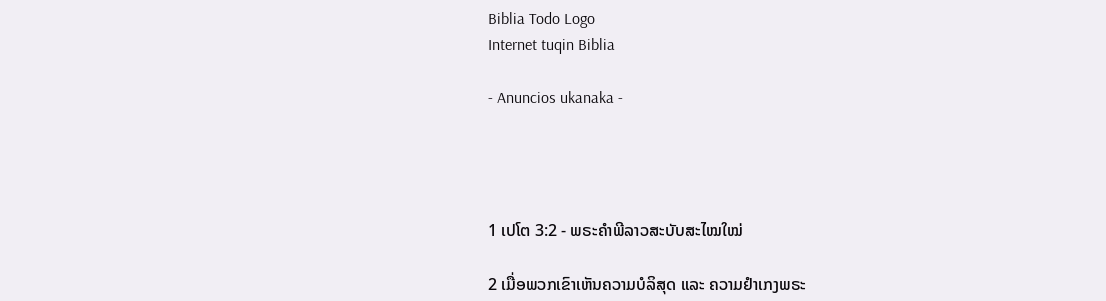Biblia Todo Logo
Internet tuqin Biblia

- Anuncios ukanaka -




1 ເປໂຕ 3:2 - ພຣະຄຳພີລາວສະບັບສະໄໝໃໝ່

2 ເມື່ອພວກເຂົາເຫັນຄວາມບໍລິສຸດ ແລະ ຄວາມຢຳເກງພຣະ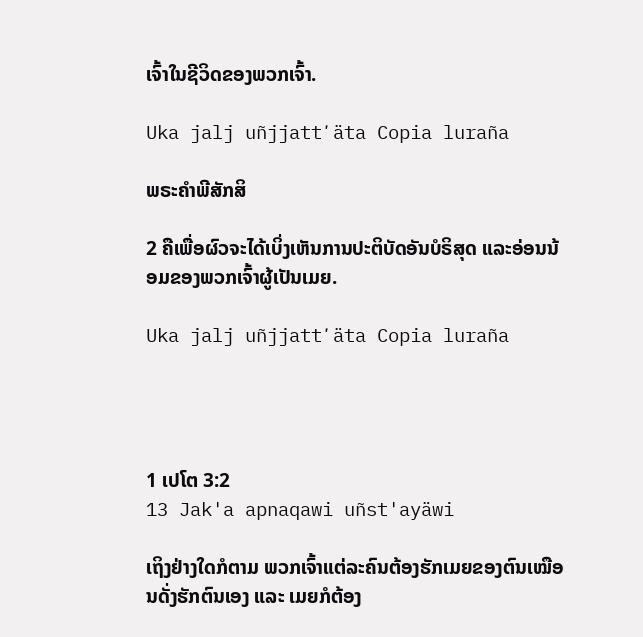ເຈົ້າໃນຊີວິດຂອງພວກເຈົ້າ.

Uka jalj uñjjattʼäta Copia luraña

ພຣະຄຳພີສັກສິ

2 ຄືເພື່ອຜົວຈະໄດ້ເບິ່ງເຫັນການປະຕິບັດອັນບໍຣິສຸດ ແລະອ່ອນນ້ອມຂອງພວກເຈົ້າຜູ້ເປັນເມຍ.

Uka jalj uñjjattʼäta Copia luraña




1 ເປໂຕ 3:2
13 Jak'a apnaqawi uñst'ayäwi

ເຖິງຢ່າງໃດກໍຕາມ ພວກເຈົ້າແຕ່ລະຄົນຕ້ອງຮັກເມຍຂອງຕົນເໝືອນດັ່ງຮັກຕົນເອງ ແລະ ເມຍກໍຕ້ອງ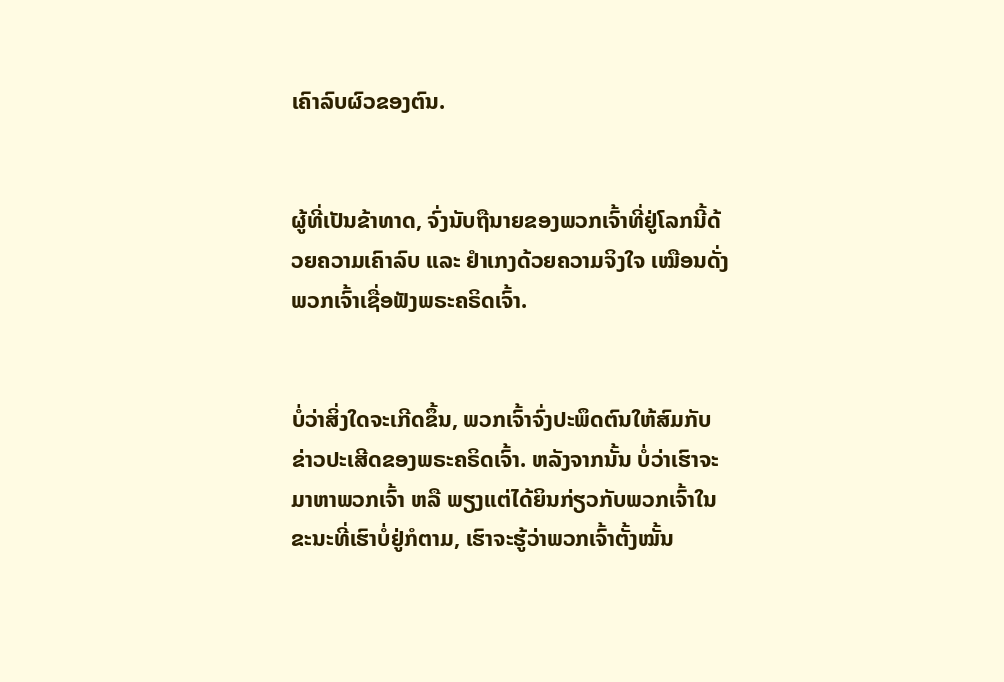ເຄົາລົບຜົວຂອງຕົນ.


ຜູ້ທີ່ເປັນຂ້າທາດ, ຈົ່ງນັບຖືນາຍຂອງພວກເຈົ້າທີ່ຢູ່ໂລກນີ້ດ້ວຍຄວາມເຄົາລົບ ແລະ ຢຳເກງດ້ວຍຄວາມຈິງໃຈ ເໝືອນດັ່ງພວກເຈົ້າເຊື່ອຟັງພຣະຄຣິດເຈົ້າ.


ບໍ່ວ່າສິ່ງໃດຈະເກີດຂຶ້ນ, ພວກເຈົ້າຈົ່ງປະພຶດຕົນໃຫ້ສົມກັບຂ່າວປະເສີດຂອງພຣະຄຣິດເຈົ້າ. ຫລັງຈາກນັ້ນ ບໍ່ວ່າເຮົາຈະມາຫາພວກເຈົ້າ ຫລື ພຽງແຕ່ໄດ້ຍິນກ່ຽວກັບພວກເຈົ້າໃນຂະນະທີ່ເຮົາບໍ່ຢູ່ກໍຕາມ, ເຮົາຈະຮູ້ວ່າພວກເຈົ້າຕັ້ງໝັ້ນ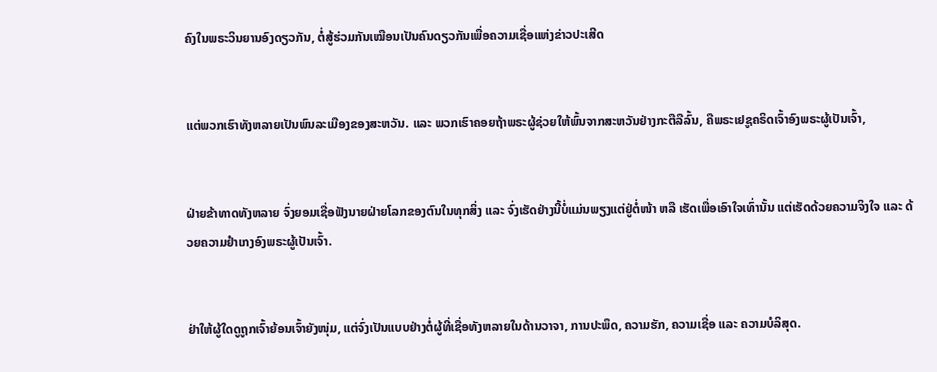ຄົງໃນພຣະວິນຍານອົງດຽວກັນ, ຕໍ່ສູ້ຮ່ວມກັນເໝືອນເປັນຄົນດຽວກັນເພື່ອຄວາມເຊື່ອແຫ່ງຂ່າວປະເສີດ


ແຕ່ພວກເຮົາທັງຫລາຍເປັນພົນລະເມືອງຂອງສະຫວັນ. ແລະ ພວກເຮົາຄອຍຖ້າພຣະຜູ້ຊ່ວຍໃຫ້ພົ້ນຈາກສະຫວັນຢ່າງກະຕືລືລົ້ນ, ຄືພຣະເຢຊູຄຣິດເຈົ້າອົງພຣະຜູ້ເປັນເຈົ້າ,


ຝ່າຍຂ້າທາດທັງຫລາຍ ຈົ່ງຍອມເຊື່ອຟັງນາຍຝ່າຍໂລກຂອງຕົນໃນທຸກສິ່ງ ແລະ ຈົ່ງເຮັດຢ່າງນີ້ບໍ່ແມ່ນພຽງແຕ່ຢູ່ຕໍ່ໜ້າ ຫລື ເຮັດເພື່ອເອົາໃຈເທົ່ານັ້ນ ແຕ່ເຮັດດ້ວຍຄວາມຈິງໃຈ ແລະ ດ້ວຍຄວາມຢຳເກງອົງພຣະຜູ້ເປັນເຈົ້າ.


ຢ່າໃຫ້ຜູ້ໃດດູຖູກເຈົ້າຍ້ອນເຈົ້າຍັງໜຸ່ມ, ແຕ່ຈົ່ງເປັນແບບຢ່າງຕໍ່ຜູ້ທີ່ເຊື່ອທັງຫລາຍໃນດ້ານວາຈາ, ການປະພຶດ, ຄວາມຮັກ, ຄວາມເຊື່ອ ແລະ ຄວາມບໍລິສຸດ.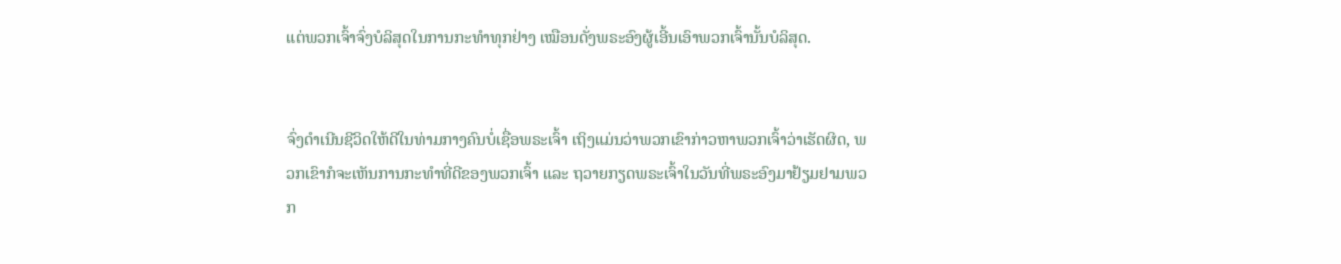ແຕ່ພວກເຈົ້າຈົ່ງບໍລິສຸດໃນການກະທຳທຸກຢ່າງ ເໝືອນດັ່ງພຣະອົງຜູ້ເອີ້ນເອົາພວກເຈົ້ານັ້ນບໍລິສຸດ.


ຈົ່ງດຳເນີນຊີວິດໃຫ້ດີໃນທ່າມກາງຄົນບໍ່ເຊື່ອພຣະເຈົ້າ ເຖິງແມ່ນວ່າພວກເຂົາກ່າວຫາພວກເຈົ້າວ່າເຮັດຜິດ, ພວກເຂົາກໍຈະເຫັນການກະທຳທີ່ດີຂອງພວກເຈົ້າ ແລະ ຖວາຍກຽດພຣະເຈົ້າໃນວັນທີ່ພຣະອົງມາຢ້ຽມຢາມພວກ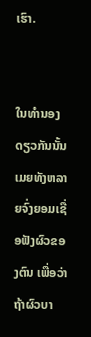ເຮົາ.


ໃນທຳນອງດຽວກັນນັ້ນ ເມຍທັງຫລາຍຈົ່ງຍອມເຊື່ອຟັງຜົວຂອງຕົນ ເພື່ອວ່າຖ້າຜົວບາ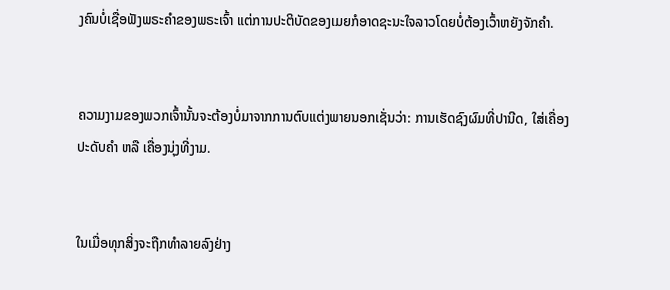ງຄົນບໍ່ເຊື່ອຟັງພຣະຄຳຂອງພຣະເຈົ້າ ແຕ່ການປະຕິບັດຂອງເມຍກໍອາດຊະນະໃຈລາວໂດຍບໍ່ຕ້ອງເວົ້າຫຍັງຈັກຄຳ.


ຄວາມງາມຂອງພວກເຈົ້ານັ້ນຈະຕ້ອງບໍ່ມາຈາກການຕົບແຕ່ງພາຍນອກເຊັ່ນວ່າ: ການເຮັດຊົງຜົມທີ່ປານີດ, ໃສ່ເຄື່ອງປະດັບຄຳ ຫລື ເຄື່ອງນຸ່ງທີ່ງາມ.


ໃນເມື່ອທຸກສິ່ງຈະຖືກທຳລາຍລົງຢ່າງ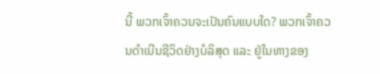ນີ້ ພວກເຈົ້າຄວນຈະເປັນຄົນແບບໃດ? ພວກເຈົ້າຄວນດຳເນີນຊີວິດຢ່າງບໍລິສຸດ ແລະ ຢູ່ໃນທາງຂອງ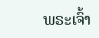ພຣະເຈົ້າ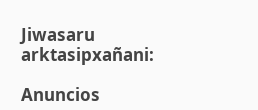Jiwasaru arktasipxañani:

Anuncios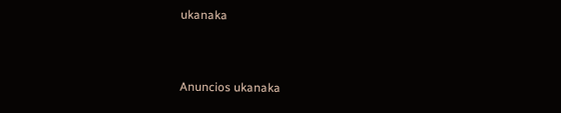ukanaka


Anuncios ukanaka